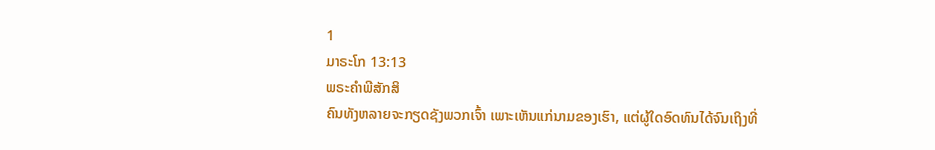1
ມາຣະໂກ 13:13
ພຣະຄຳພີສັກສິ
ຄົນທັງຫລາຍຈະກຽດຊັງພວກເຈົ້າ ເພາະເຫັນແກ່ນາມຂອງເຮົາ, ແຕ່ຜູ້ໃດອົດທົນໄດ້ຈົນເຖິງທີ່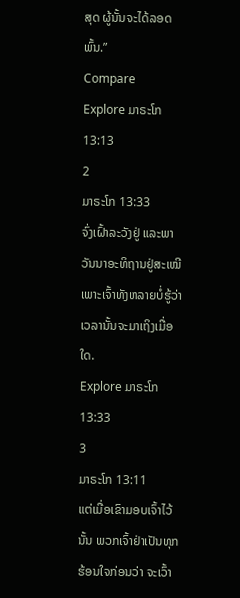ສຸດ ຜູ້ນັ້ນຈະໄດ້ລອດພົ້ນ.”
Compare
Explore ມາຣະໂກ 13:13
2
ມາຣະໂກ 13:33
ຈົ່ງເຝົ້າລະວັງຢູ່ ແລະພາວັນນາອະທິຖານຢູ່ສະເໝີ ເພາະເຈົ້າທັງຫລາຍບໍ່ຮູ້ວ່າ ເວລານັ້ນຈະມາເຖິງເມື່ອໃດ.
Explore ມາຣະໂກ 13:33
3
ມາຣະໂກ 13:11
ແຕ່ເມື່ອເຂົາມອບເຈົ້າໄວ້ນັ້ນ ພວກເຈົ້າຢ່າເປັນທຸກຮ້ອນໃຈກ່ອນວ່າ ຈະເວົ້າ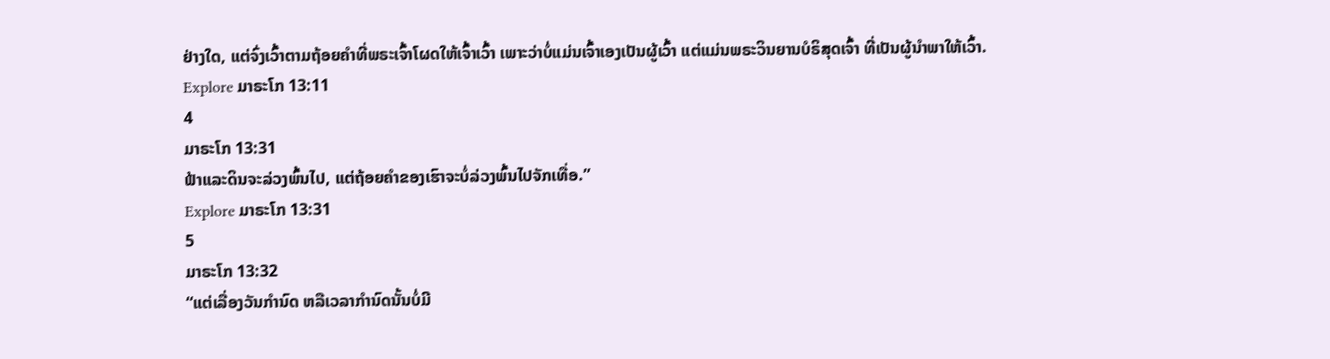ຢ່າງໃດ, ແຕ່ຈົ່ງເວົ້າຕາມຖ້ອຍຄຳທີ່ພຣະເຈົ້າໂຜດໃຫ້ເຈົ້າເວົ້າ ເພາະວ່າບໍ່ແມ່ນເຈົ້າເອງເປັນຜູ້ເວົ້າ ແຕ່ແມ່ນພຣະວິນຍານບໍຣິສຸດເຈົ້າ ທີ່ເປັນຜູ້ນຳພາໃຫ້ເວົ້າ.
Explore ມາຣະໂກ 13:11
4
ມາຣະໂກ 13:31
ຟ້າແລະດິນຈະລ່ວງພົ້ນໄປ, ແຕ່ຖ້ອຍຄຳຂອງເຮົາຈະບໍ່ລ່ວງພົ້ນໄປຈັກເທື່ອ.”
Explore ມາຣະໂກ 13:31
5
ມາຣະໂກ 13:32
“ແຕ່ເລື່ອງວັນກຳນົດ ຫລືເວລາກຳນົດນັ້ນບໍ່ມີ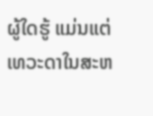ຜູ້ໃດຮູ້ ແມ່ນແຕ່ເທວະດາໃນສະຫ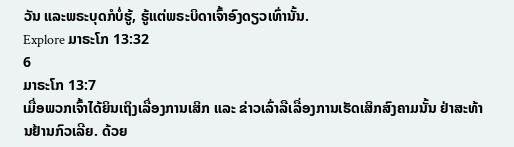ວັນ ແລະພຣະບຸດກໍບໍ່ຮູ້, ຮູ້ແຕ່ພຣະບິດາເຈົ້າອົງດຽວເທົ່ານັ້ນ.
Explore ມາຣະໂກ 13:32
6
ມາຣະໂກ 13:7
ເມື່ອພວກເຈົ້າໄດ້ຍິນເຖິງເລື່ອງການເສິກ ແລະ ຂ່າວເລົ່າລືເລື່ອງການເຮັດເສິກສົງຄາມນັ້ນ ຢ່າສະທ້ານຢ້ານກົວເລີຍ. ດ້ວຍ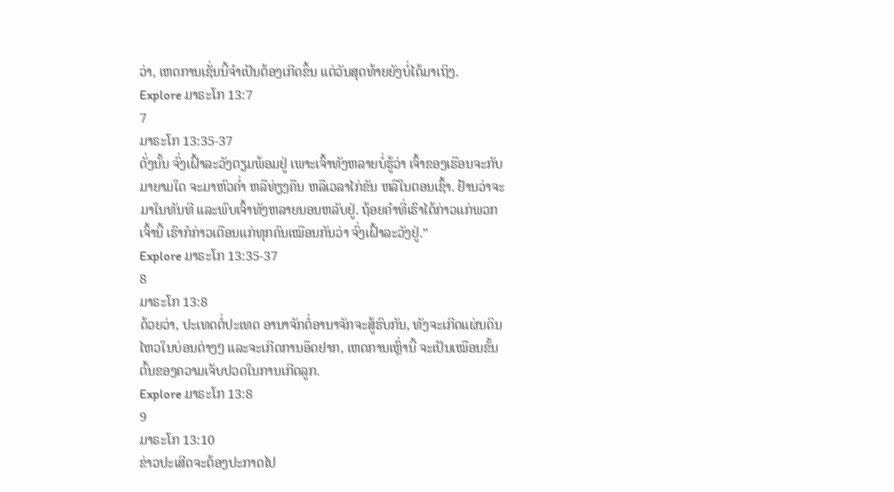ວ່າ, ເຫດການເຊັ່ນນີ້ຈຳເປັນຕ້ອງເກີດຂຶ້ນ ແຕ່ວັນສຸດທ້າຍຍັງບໍ່ໄດ້ມາເຖິງ.
Explore ມາຣະໂກ 13:7
7
ມາຣະໂກ 13:35-37
ດັ່ງນັ້ນ ຈົ່ງເຝົ້າລະວັງຕຽມພ້ອມຢູ່ ເພາະເຈົ້າທັງຫລາຍບໍ່ຮູ້ວ່າ ເຈົ້າຂອງເຮືອນຈະກັບມາຍາມໃດ ຈະມາຫົວຄໍ່າ ຫລືທ່ຽງຄືນ ຫລືເວລາໄກ່ຂັນ ຫລືໃນຕອນເຊົ້າ. ຢ້ານວ່າຈະມາໃນທັນທີ ແລະພົບເຈົ້າທັງຫລາຍນອນຫລັບຢູ່. ຖ້ອຍຄຳທີ່ເຮົາໄດ້ກ່າວແກ່ພວກເຈົ້ານີ້ ເຮົາກໍກ່າວເຕືອນແກ່ທຸກຄົນເໝືອນກັນວ່າ ຈົ່ງເຝົ້າລະວັງຢູ່.”
Explore ມາຣະໂກ 13:35-37
8
ມາຣະໂກ 13:8
ດ້ວຍວ່າ, ປະເທດຕໍ່ປະເທດ ອານາຈັກຕໍ່ອານາຈັກຈະສູ້ຮົບກັນ, ທັງຈະເກີດແຜ່ນດິນໄຫວໃນບ່ອນຕ່າງໆ ແລະຈະເກີດການອຶດຢາກ, ເຫດການເຫຼົ່ານີ້ ຈະເປັນເໝືອນຂັ້ນຕົ້ນຂອງຄວາມເຈັບປວດໃນການເກີດລູກ.
Explore ມາຣະໂກ 13:8
9
ມາຣະໂກ 13:10
ຂ່າວປະເສີດຈະຕ້ອງປະກາດໄປ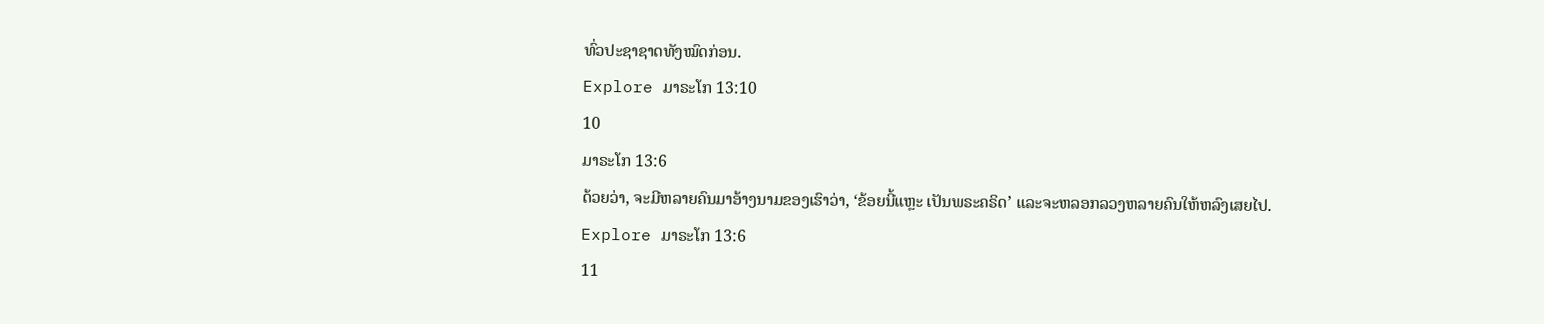ທົ່ວປະຊາຊາດທັງໝົດກ່ອນ.
Explore ມາຣະໂກ 13:10
10
ມາຣະໂກ 13:6
ດ້ວຍວ່າ, ຈະມີຫລາຍຄົນມາອ້າງນາມຂອງເຮົາວ່າ, ‘ຂ້ອຍນີ້ແຫຼະ ເປັນພຣະຄຣິດ’ ແລະຈະຫລອກລວງຫລາຍຄົນໃຫ້ຫລົງເສຍໄປ.
Explore ມາຣະໂກ 13:6
11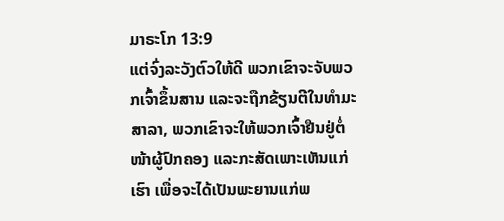ມາຣະໂກ 13:9
ແຕ່ຈົ່ງລະວັງຕົວໃຫ້ດີ ພວກເຂົາຈະຈັບພວກເຈົ້າຂຶ້ນສານ ແລະຈະຖືກຂ້ຽນຕີໃນທຳມະສາລາ, ພວກເຂົາຈະໃຫ້ພວກເຈົ້າຢືນຢູ່ຕໍ່ໜ້າຜູ້ປົກຄອງ ແລະກະສັດເພາະເຫັນແກ່ເຮົາ ເພື່ອຈະໄດ້ເປັນພະຍານແກ່ພ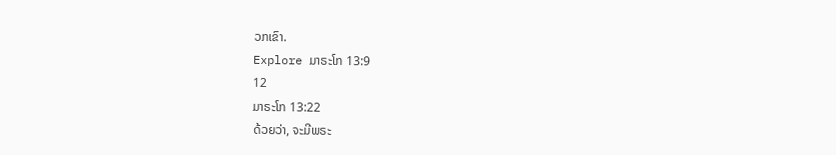ວກເຂົາ.
Explore ມາຣະໂກ 13:9
12
ມາຣະໂກ 13:22
ດ້ວຍວ່າ, ຈະມີພຣະ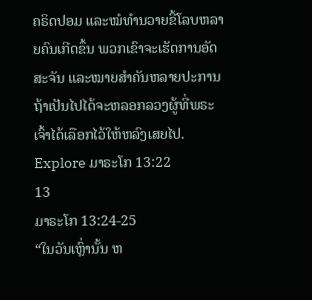ຄຣິດປອມ ແລະໝໍທຳນວາຍຂີ້ໂລບຫລາຍຄົນເກີດຂຶ້ນ ພວກເຂົາຈະເຮັດການອັດສະຈັນ ແລະໝາຍສຳຄັນຫລາຍປະການ ຖ້າເປັນໄປໄດ້ຈະຫລອກລວງຜູ້ທີ່ພຣະເຈົ້າໄດ້ເລືອກໄວ້ໃຫ້ຫລົງເສຍໄປ.
Explore ມາຣະໂກ 13:22
13
ມາຣະໂກ 13:24-25
“ໃນວັນເຫຼົ່ານັ້ນ ຫ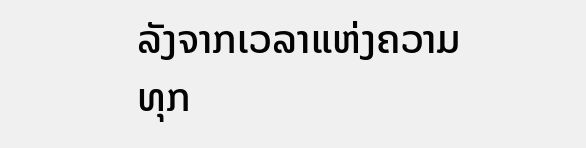ລັງຈາກເວລາແຫ່ງຄວາມທຸກ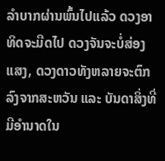ລຳບາກຜ່ານພົ້ນໄປແລ້ວ ດວງອາທິດຈະມືດໄປ ດວງຈັນຈະບໍ່ສ່ອງແສງ, ດວງດາວທັງຫລາຍຈະຕົກລົງຈາກສະຫວັນ ແລະ ບັນດາສິ່ງທີ່ມີອຳນາດໃນ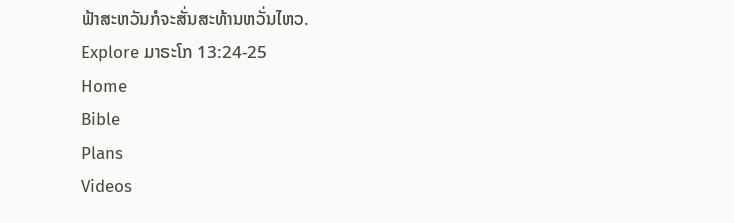ຟ້າສະຫວັນກໍຈະສັ່ນສະທ້ານຫວັ່ນໄຫວ.
Explore ມາຣະໂກ 13:24-25
Home
Bible
Plans
Videos